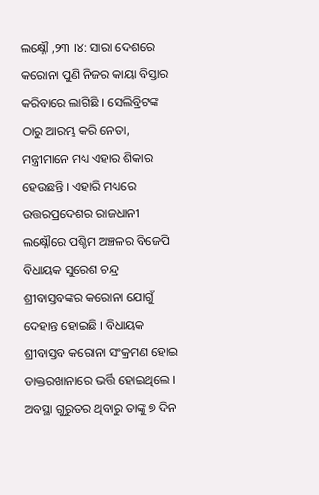ଲକ୍ଷ୍ନୌ ,୨୩ ।୪: ସାରା ଦେଶରେ କରୋନା ପୁଣି ନିଜର କାୟା ବିସ୍ତାର କରିବାରେ ଲାଗିଛି । ସେଲିବ୍ରିଟଙ୍କ ଠାରୁ ଆରମ୍ଭ କରି ନେତା, ମନ୍ତ୍ରୀମାନେ ମଧ୍ୟ ଏହାର ଶିକାର ହେଉଛନ୍ତି । ଏହାରି ମଧ୍ୟରେ ଉତ୍ତରପ୍ରଦେଶର ରାଜଧାନୀ ଲକ୍ଷ୍ନୌରେ ପଶ୍ଚିମ ଅଞ୍ଚଳର ବିଜେପି ବିଧାୟକ ସୁରେଶ ଚନ୍ଦ୍ର ଶ୍ରୀବାସ୍ତବଙ୍କର କରୋନା ଯୋଗୁଁ ଦେହାନ୍ତ ହୋଇଛି । ବିଧାୟକ ଶ୍ରୀବାସ୍ତବ କରୋନା ସଂକ୍ରମଣ ହୋଇ ଡାକ୍ତରଖାନାରେ ଭର୍ତ୍ତି ହୋଇଥିଲେ । ଅବସ୍ଥା ଗୁରୁତର ଥିବାରୁ ତାଙ୍କୁ ୭ ଦିନ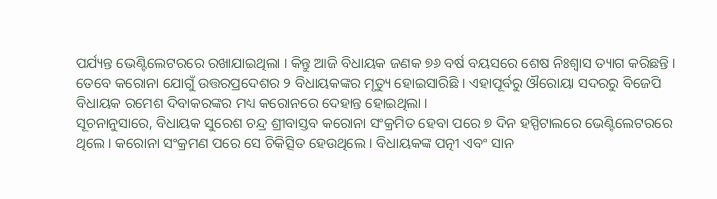ପର୍ଯ୍ୟନ୍ତ ଭେଣ୍ଟିଲେଟରରେ ରଖାଯାଇଥିଲା । କିନ୍ତୁ ଆଜି ବିଧାୟକ ଜଣକ ୭୬ ବର୍ଷ ବୟସରେ ଶେଷ ନିଃଶ୍ୱାସ ତ୍ୟାଗ କରିଛନ୍ତି ।
ତେବେ କରୋନା ଯୋଗୁଁ ଉତ୍ତରପ୍ରଦେଶର ୨ ବିଧାୟକଙ୍କର ମୃତ୍ୟୁ ହୋଇସାରିଛି । ଏହାପୂର୍ବରୁ ଔରୋୟା ସଦରରୁ ବିଜେପି ବିଧାୟକ ରମେଶ ଦିବାକରଙ୍କର ମଧ୍ୟ କରୋନରେ ଦେହାନ୍ତ ହୋଇଥିଲା ।
ସୂଚନାନୁସାରେ, ବିଧାୟକ ସୁରେଶ ଚନ୍ଦ୍ର ଶ୍ରୀବାସ୍ତବ କରୋନା ସଂକ୍ରମିତ ହେବା ପରେ ୭ ଦିନ ହସ୍ପିଟାଲରେ ଭେଣ୍ଟିଲେଟରରେ ଥିଲେ । କରୋନା ସଂକ୍ରମଣ ପରେ ସେ ଚିକିତ୍ସିତ ହେଉଥିଲେ । ବିଧାୟକଙ୍କ ପତ୍ନୀ ଏବଂ ସାନ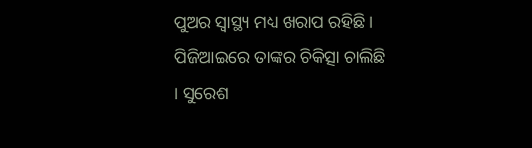ପୁଅର ସ୍ୱାସ୍ଥ୍ୟ ମଧ୍ୟ ଖରାପ ରହିଛି । ପିଜିଆଇରେ ତାଙ୍କର ଚିକିତ୍ସା ଚାଲିଛି । ସୁରେଶ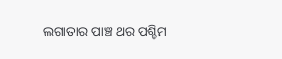ଲଗାତାର ପାଞ୍ଚ ଥର ପଶ୍ଚିମ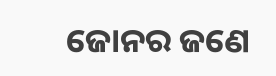ଜୋନର ଜଣେ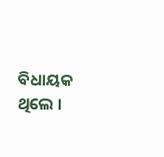ବିଧାୟକ ଥିଲେ ।